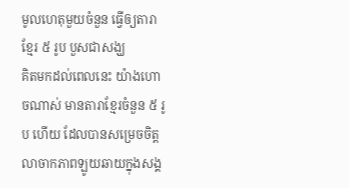មូលហេតុមួយចំនួន ធ្វើឲ្យតារាខ្មែរ ៥ រូប បួសជាសង្ឃ
គិតមកដល់ពេលនេះ យ៉ាងហោចណាស់ មានតារាខ្មែរចំនួន ៥ រូប ហើយ ដែលបានសម្រេចចិត្តលាចាកភាពឡូយឆាយក្នុងសង្គ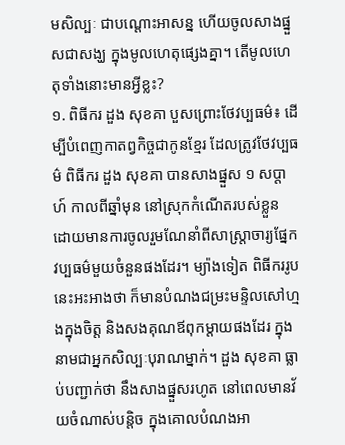មសិល្បៈ ជាបណ្ដោះអាសន្ន ហើយចូលសាងផ្នួសជាសង្ឃ ក្នុងមូលហេតុផ្សេងគ្នា។ តើមូលហេតុទាំងនោះមានអ្វីខ្លះ?
១. ពិធីករ ដួង សុខគា បួសព្រោះថែវប្បធម៌៖ ដើម្បីបំពេញកាតព្វកិច្ចជាកូនខ្មែរ ដែលត្រូវថែវប្បធម៌ ពិធីករ ដួង សុខគា បានសាងផ្នួស ១ សប្ដាហ៍ កាលពីឆ្នាំមុន នៅស្រុកកំណើតរបស់ខ្លួន ដោយមានការចូលរួមណែនាំពីសាស្ត្រាចារ្យផ្នែកវប្បធម៌មួយចំនួនផងដែរ។ ម្យ៉ាងទៀត ពិធីកររូបនេះអះអាងថា ក៏មានបំណងជម្រះមន្ទិលសៅហ្មងក្នុងចិត្ត និងសងគុណឪពុកម្ដាយផងដែរ ក្នុងនាមជាអ្នកសិល្បៈបុរាណម្នាក់។ ដួង សុខគា ធ្លាប់បញ្ជាក់ថា នឹងសាងផ្នួសរហូត នៅពេលមានវ័យចំណាស់បន្តិច ក្នុងគោលបំណងអា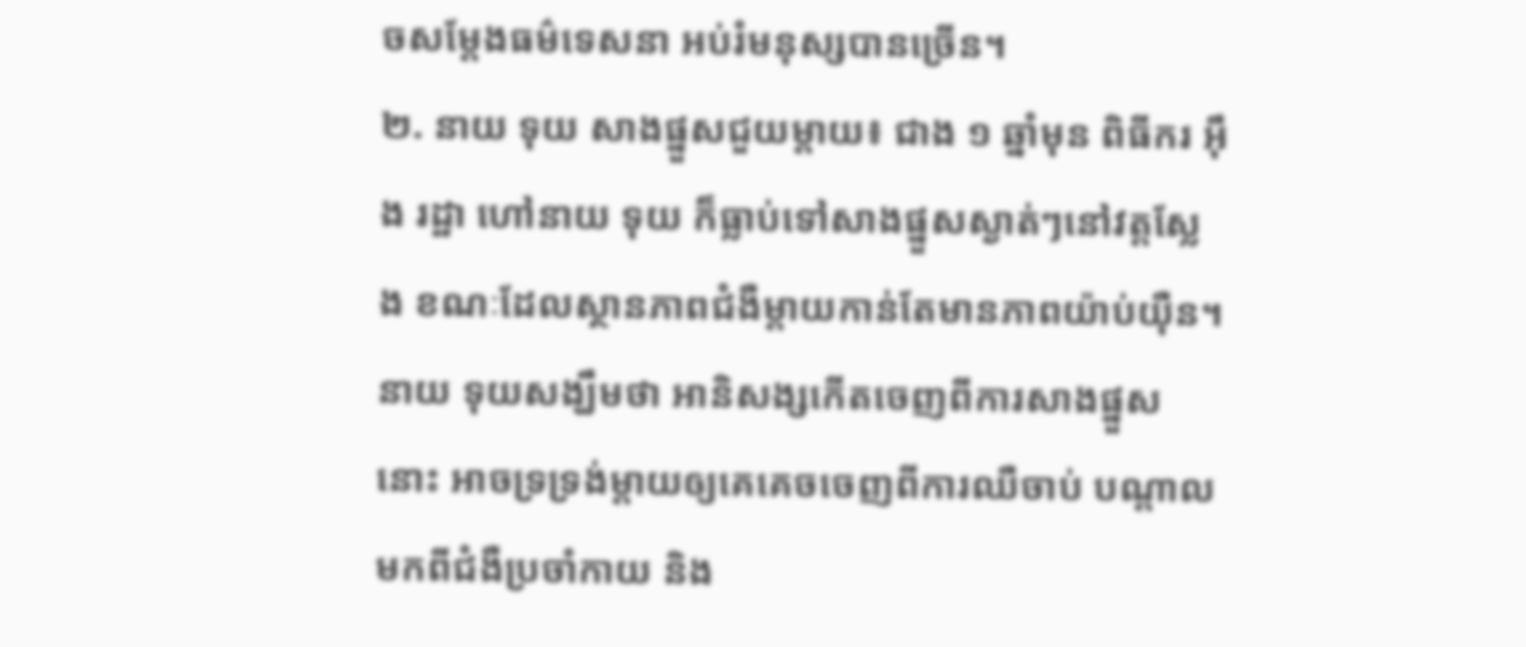ចសម្ដែងធម៌ទេសនា អប់រំមនុស្សបានច្រើន។
២. នាយ ទុយ សាងផ្នួសជួយម្ដាយ៖ ជាង ១ ឆ្នាំមុន ពិធីករ អ៊ឹង រដ្ឋា ហៅនាយ ទុយ ក៏ធ្លាប់ទៅសាងផ្នួសស្ងាត់ៗនៅវត្តស្លែង ខណៈដែលស្ថានភាពជំងឺម្ដាយកាន់តែមានភាពយ៉ាប់យ៉ឺន។ នាយ ទុយសង្ឃឹមថា អានិសង្សកើតចេញពីការសាងផ្នួសនោះ អាចទ្រទ្រង់ម្ដាយឲ្យគេគេចចេញពីការឈឺចាប់ បណ្ដាលមកពីជំងឺប្រចាំកាយ និង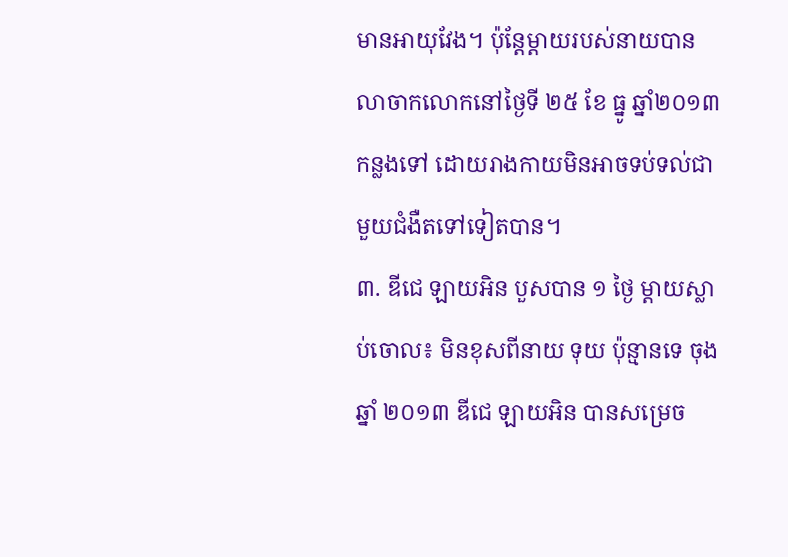មានអាយុវែង។ ប៉ុន្តែម្ដាយរបស់នាយបានលាចាកលោកនៅថ្ងៃទី ២៥ ខែ ធ្នូ ឆ្នាំ២០១៣ កន្លងទៅ ដោយរាងកាយមិនអាចទប់ទល់ជាមួយជំងឺតទៅទៀតបាន។
៣. ឌីជេ ឡាយអិន បួសបាន ១ ថ្ងៃ ម្ដាយស្លាប់ចោល៖ មិនខុសពីនាយ ទុយ ប៉ុន្មានទេ ចុងឆ្នាំ ២០១៣ ឌីជេ ឡាយអិន បានសម្រេច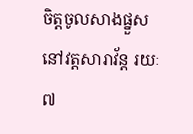ចិត្តចូលសាងផ្នួសនៅវត្តសារាវ័ន្ត រយៈ ៧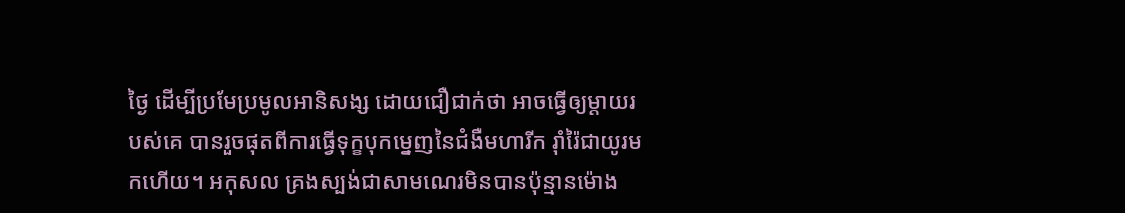ថ្ងៃ ដើម្បីប្រមែប្រមូលអានិសង្ស ដោយជឿជាក់ថា អាចធ្វើឲ្យម្ដាយរបស់គេ បានរួចផុតពីការធ្វើទុក្ខបុកម្នេញនៃជំងឺមហារីក រ៉ាំរ៉ៃជាយូរមកហើយ។ អកុសល គ្រងស្បង់ជាសាមណេរមិនបានប៉ុន្មានម៉ោង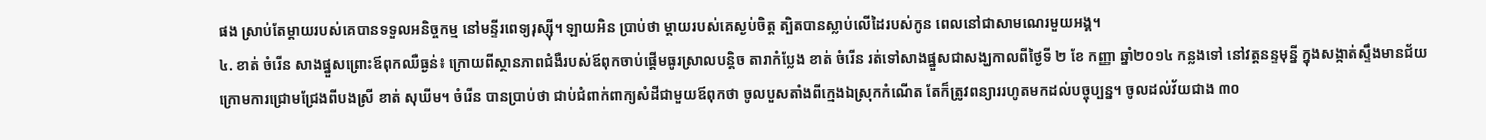ផង ស្រាប់តែម្ដាយរបស់គេបានទទួលអនិច្ចកម្ម នៅមន្ទីរពេទ្យរុស្ស៊ី។ ឡាយអិន ប្រាប់ថា ម្ដាយរបស់គេស្ងប់ចិត្ត ត្បិតបានស្លាប់លើដៃរបស់កូន ពេលនៅជាសាមណេរមួយអង្គ។
៤. ខាត់ ចំរើន សាងផ្នួសព្រោះឪពុកឈឺធ្ងន់៖ ក្រោយពីស្ថានភាពជំងឺរបស់ឪពុកចាប់ផ្ដើមធូរស្រាលបន្តិច តារាកំប្លែង ខាត់ ចំរើន រត់ទៅសាងផ្នួសជាសង្ឃកាលពីថ្ងៃទី ២ ខែ កញ្ញា ឆ្នាំ២០១៤ កន្លងទៅ នៅវត្តនន្ទមុន្នី ក្នុងសង្កាត់ស្ទឹងមានជ័យ ក្រោមការជ្រោមជ្រែងពីបងស្រី ខាត់ សុឃីម។ ចំរើន បានប្រាប់ថា ជាប់ជំពាក់ពាក្យសំដីជាមួយឪពុកថា ចូលបួសតាំងពីក្មេងឯស្រុកកំណើត តែក៏ត្រូវពន្យាររហូតមកដល់បច្ចុប្បន្ន។ ចូលដល់វ័យជាង ៣០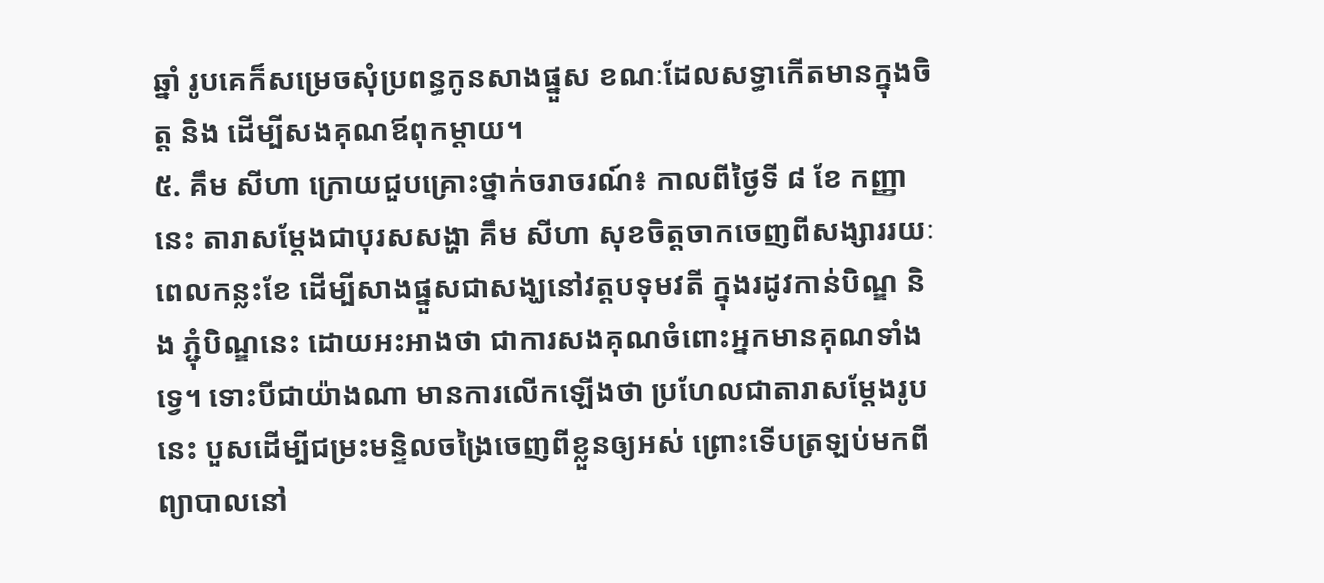ឆ្នាំ រូបគេក៏សម្រេចសុំប្រពន្ធកូនសាងផ្នួស ខណៈដែលសទ្ធាកើតមានក្នុងចិត្ត និង ដើម្បីសងគុណឪពុកម្ដាយ។
៥. គឹម សីហា ក្រោយជួបគ្រោះថ្នាក់ចរាចរណ៍៖ កាលពីថ្ងៃទី ៨ ខែ កញ្ញា នេះ តារាសម្ដែងជាបុរសសង្ហា គឹម សីហា សុខចិត្តចាកចេញពីសង្សាររយៈពេលកន្លះខែ ដើម្បីសាងផ្នួសជាសង្ឃនៅវត្តបទុមវតី ក្នុងរដូវកាន់បិណ្ឌ និង ភ្ជុំបិណ្ឌនេះ ដោយអះអាងថា ជាការសងគុណចំពោះអ្នកមានគុណទាំងទ្វេ។ ទោះបីជាយ៉ាងណា មានការលើកឡើងថា ប្រហែលជាតារាសម្ដែងរូបនេះ បួសដើម្បីជម្រះមន្ទិលចង្រៃចេញពីខ្លួនឲ្យអស់ ព្រោះទើបត្រឡប់មកពីព្យាបាលនៅ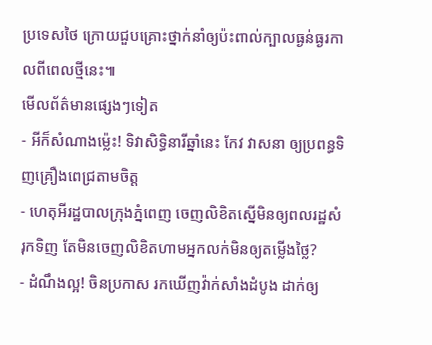ប្រទេសថៃ ក្រោយជួបគ្រោះថ្នាក់នាំឲ្យប៉ះពាល់ក្បាលធ្ងន់ធ្ងរកាលពីពេលថ្មីនេះ៕
មើលព័ត៌មានផ្សេងៗទៀត
- អីក៏សំណាងម្ល៉េះ! ទិវាសិទ្ធិនារីឆ្នាំនេះ កែវ វាសនា ឲ្យប្រពន្ធទិញគ្រឿងពេជ្រតាមចិត្ត
- ហេតុអីរដ្ឋបាលក្រុងភ្នំពេញ ចេញលិខិតស្នើមិនឲ្យពលរដ្ឋសំរុកទិញ តែមិនចេញលិខិតហាមអ្នកលក់មិនឲ្យតម្លើងថ្លៃ?
- ដំណឹងល្អ! ចិនប្រកាស រកឃើញវ៉ាក់សាំងដំបូង ដាក់ឲ្យ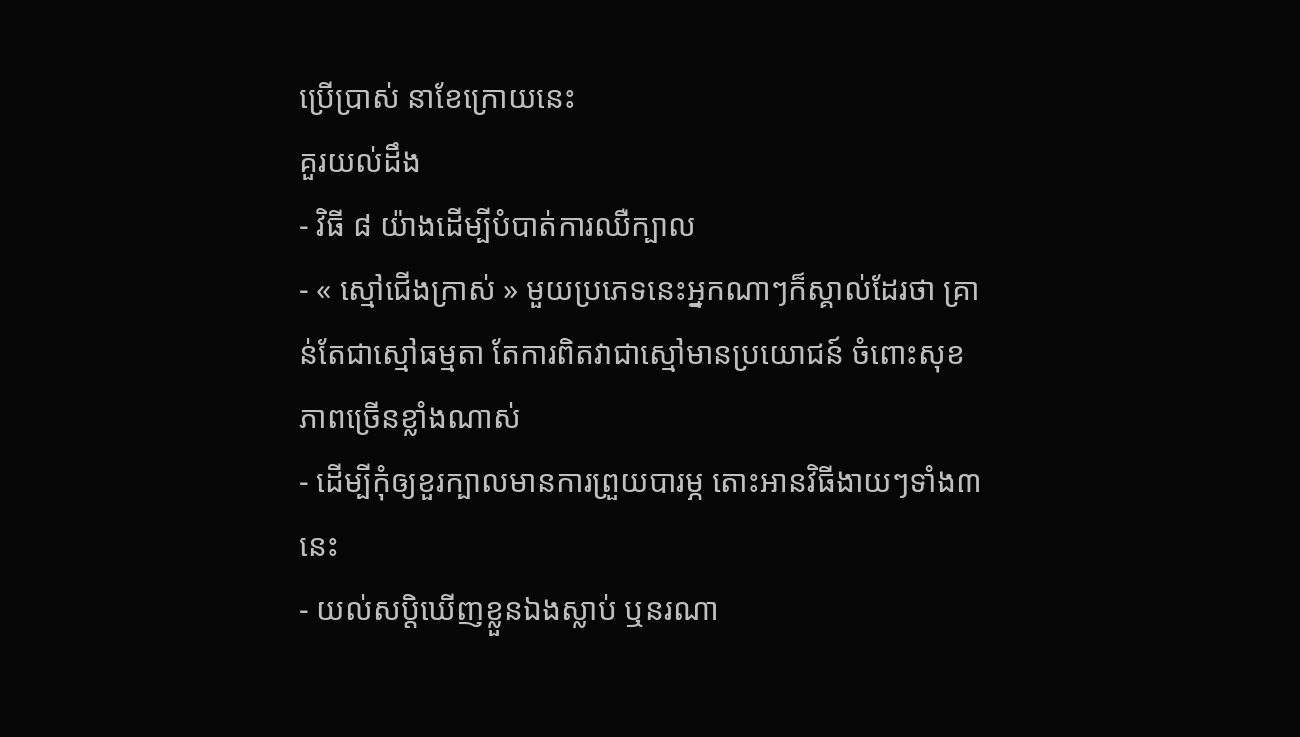ប្រើប្រាស់ នាខែក្រោយនេះ
គួរយល់ដឹង
- វិធី ៨ យ៉ាងដើម្បីបំបាត់ការឈឺក្បាល
- « ស្មៅជើងក្រាស់ » មួយប្រភេទនេះអ្នកណាៗក៏ស្គាល់ដែរថា គ្រាន់តែជាស្មៅធម្មតា តែការពិតវាជាស្មៅមានប្រយោជន៍ ចំពោះសុខភាពច្រើនខ្លាំងណាស់
- ដើម្បីកុំឲ្យខួរក្បាលមានការព្រួយបារម្ភ តោះអានវិធីងាយៗទាំង៣នេះ
- យល់សប្តិឃើញខ្លួនឯងស្លាប់ ឬនរណា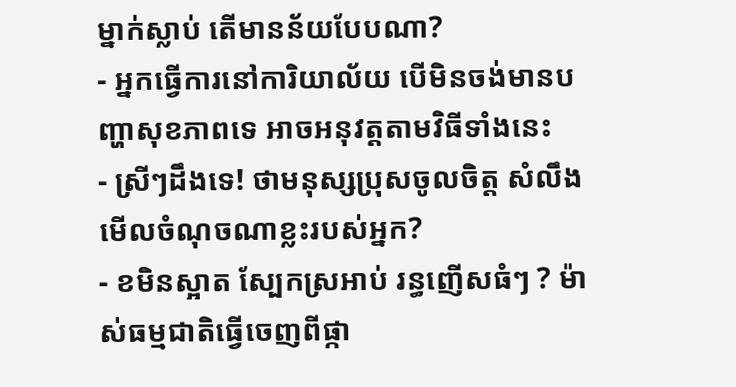ម្នាក់ស្លាប់ តើមានន័យបែបណា?
- អ្នកធ្វើការនៅការិយាល័យ បើមិនចង់មានបញ្ហាសុខភាពទេ អាចអនុវត្តតាមវិធីទាំងនេះ
- ស្រីៗដឹងទេ! ថាមនុស្សប្រុសចូលចិត្ត សំលឹងមើលចំណុចណាខ្លះរបស់អ្នក?
- ខមិនស្អាត ស្បែកស្រអាប់ រន្ធញើសធំៗ ? ម៉ាស់ធម្មជាតិធ្វើចេញពីផ្កា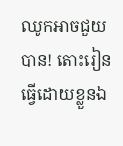ឈូកអាចជួយបាន! តោះរៀនធ្វើដោយខ្លួនឯ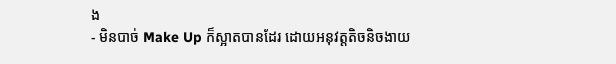ង
- មិនបាច់ Make Up ក៏ស្អាតបានដែរ ដោយអនុវត្តតិចនិចងាយ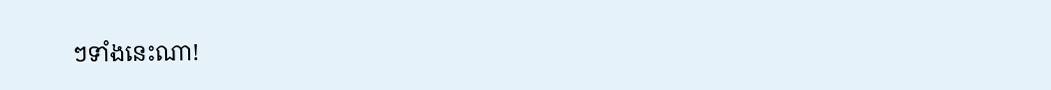ៗទាំងនេះណា!